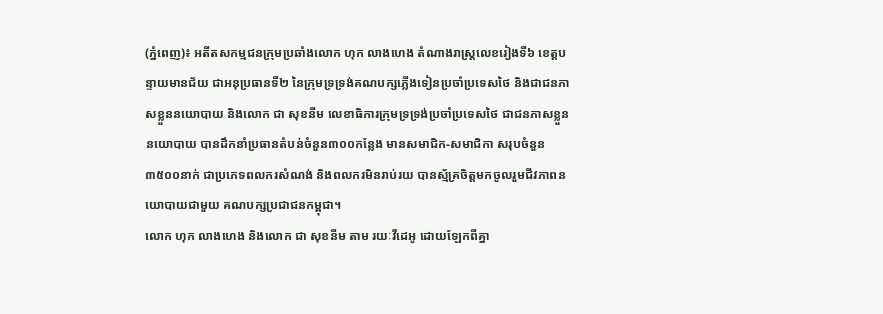(ភ្នំពេញ)៖ អតីតសកម្មជនក្រុមប្រឆាំងលោក ហុក លាងហេង តំណាងរាស្ត្រលេខរៀងទី៦ ខេត្តបន្ទាយមានជ័យ ជាអនុប្រធានទី២ នៃក្រុមទ្រទ្រង់គណបក្សភ្លើងទៀនប្រចាំប្រទេសថៃ និងជាជនភាសខ្លួននយោបាយ និងលោក ជា សុខនីម លេខាធិការក្រុមទ្រទ្រង់ប្រចាំប្រទេសថៃ ជាជនភាសខ្លួននយោបាយ បានដឹកនាំប្រធានតំបន់ចំនួន៣០០កន្លែង មានសមាជិក-សមាជិកា សរុបចំនួន ៣៥០០នាក់ ជាប្រភេទពលករសំណង់ និងពលករមិនរាប់រយ បានស្ម័គ្រចិត្តមកចូលរួមជីវភាពនយោបាយជាមួយ គណបក្សប្រជាជនកម្ពុជា។
លោក ហុក លាងហេង និងលោក ជា សុខនីម តាម រយៈវីដេអូ ដោយឡែកពីគ្នា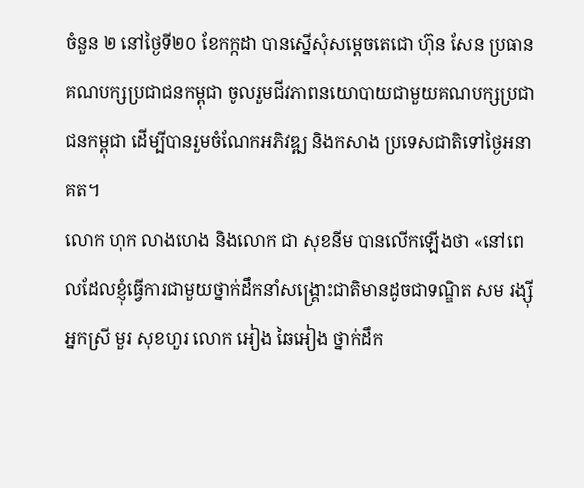ចំនួន ២ នៅថ្ងៃទី២០ ខែកក្កដា បានស្នើសុំសម្តេចតេជោ ហ៊ុន សែន ប្រធានគណបក្សប្រជាជនកម្ពុជា ចូលរួមជីវភាពនយោបាយជាមួយគណបក្សប្រជាជនកម្ពុជា ដើម្បីបានរួមចំណែកអភិវឌ្ឍ និងកសាង ប្រទេសជាតិទៅថ្ងៃអនាគត។
លោក ហុក លាងហេង និងលោក ជា សុខនីម បានលើកឡើងថា «នៅពេលដែលខ្ញុំធ្វើការជាមួយថ្នាក់ដឹកនាំសង្គ្រោះជាតិមានដូចជាទណ្ឌិត សម រង្ស៊ី អ្នកស្រី មួរ សុខហួរ លោក អៀង ឆៃអៀង ថ្នាក់ដឹក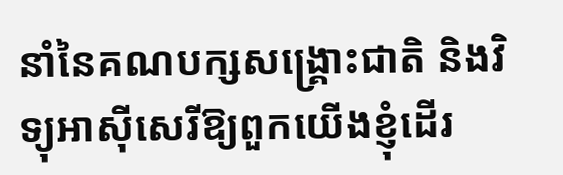នាំនៃគណបក្សសង្គ្រោះជាតិ និងវិទ្យុអាស៊ីសេរីឱ្យពួកយើងខ្ញុំដើរ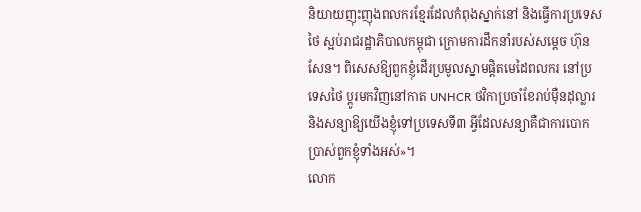និយាយញុះញុងពលករខ្មែរដែលកំពុងស្នាក់នៅ និងធ្វើការប្រទេសថៃ ស្អប់រាជរដ្ឋាភិបាលកម្ពុជា ក្រោមការដឹកនាំរបស់សម្តេច ហ៊ុន សែន។ ពិសេសឱ្យពួកខ្ញុំដើរប្រមូលស្នាមផ្ដិតមេដៃពលករ នៅប្រទេសថៃ ប្ដូរមកវិញនៅកាត UNHCR ថវិកាប្រចាំខែរាប់ម៉ឺនដុល្លារ និងសន្យាឱ្យយើងខ្ញុំទៅប្រទេសទី៣ អ្វីដែលសន្យាគឺជាការបោកប្រាស់ពួកខ្ញុំទាំងអស់»។
លោក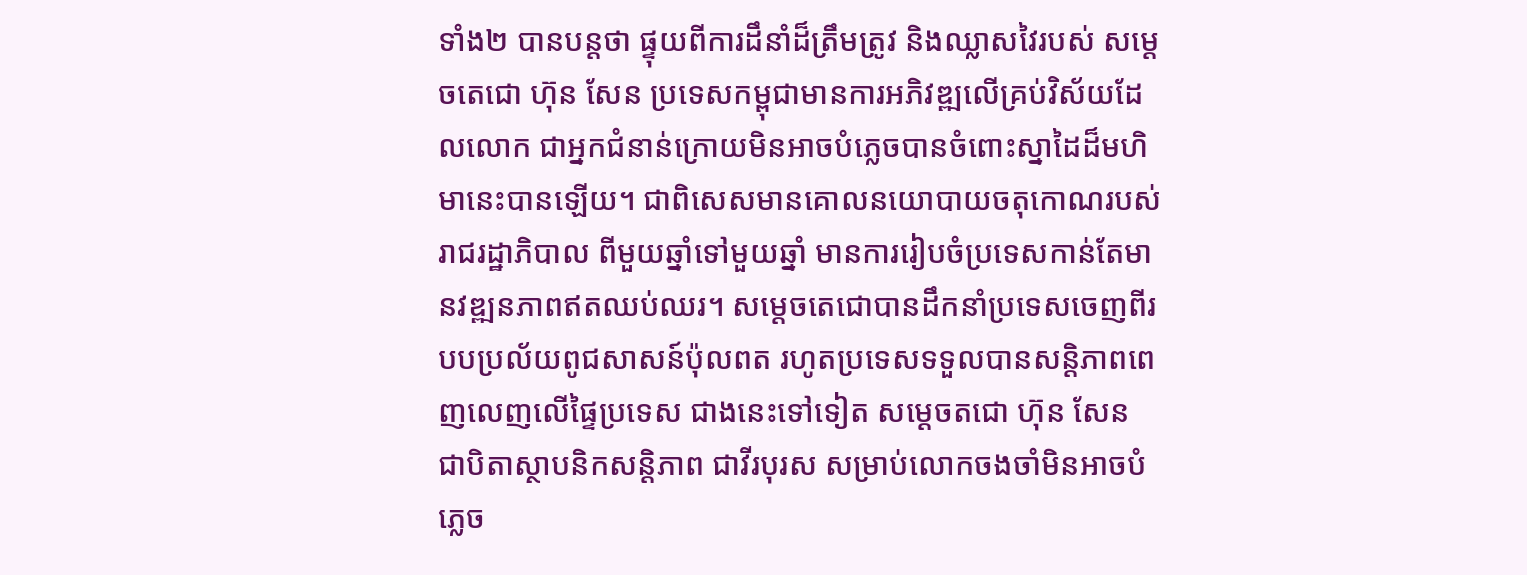ទាំង២ បានបន្តថា ផ្ទុយពីការដឹនាំដ៏ត្រឹមត្រូវ និងឈ្លាសវៃរបស់ សម្តេចតេជោ ហ៊ុន សែន ប្រទេសកម្ពុជាមានការអភិវឌ្ឍលើគ្រប់វិស័យដែលលោក ជាអ្នកជំនាន់ក្រោយមិនអាចបំភ្លេចបានចំពោះស្នាដៃដ៏មហិមានេះបានឡើយ។ ជាពិសេសមានគោលនយោបាយចតុកោណរបស់រាជរដ្ឋាភិបាល ពីមួយឆ្នាំទៅមួយឆ្នាំ មានការរៀបចំប្រទេសកាន់តែមានវឌ្ឍនភាពឥតឈប់ឈរ។ សម្តេចតេជោបានដឹកនាំប្រទេសចេញពីរបបប្រល័យពូជសាសន៍ប៉ុលពត រហូតប្រទេសទទួលបានសន្តិភាពពេញលេញលើផ្ទៃប្រទេស ជាងនេះទៅទៀត សម្ដេចតជោ ហ៊ុន សែន ជាបិតាស្ថាបនិកសន្តិភាព ជាវីរបុរស សម្រាប់លោកចងចាំមិនអាចបំភ្លេច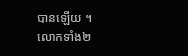បានឡើយ ។
លោកទាំង២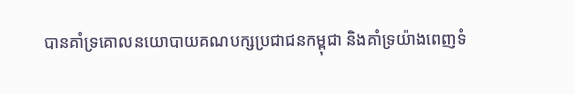បានគាំទ្រគោលនយោបាយគណបក្សប្រជាជនកម្ពុជា និងគាំទ្រយ៉ាងពេញទំ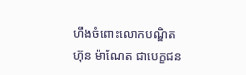ហឹងចំពោះលោកបណ្ឌិត ហ៊ុន ម៉ាណែត ជាបេក្ខជន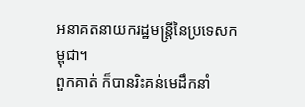អនាគតនាយករដ្ឋមន្ត្រីនៃប្រទេសកម្ពុជា។
ពួកគាត់ ក៏បានរិះគន់មេដឹកនាំ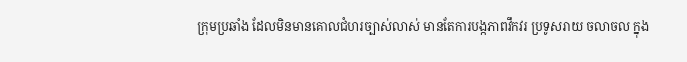ក្រុមប្រឆាំង ដែលមិនមានគោលជំហរច្បាស់លាស់ មានតែការបង្កភាពវឹកវរ ប្រទូសរាយ ចលាចល ក្នុង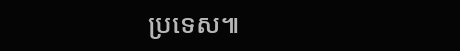ប្រទេស៕